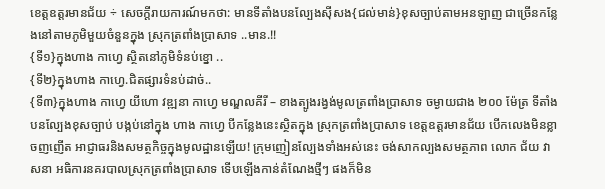ខេត្តឧត្តរមានជ័យ ÷ សេចក្តីរាយការណ៍មកថា: មានទីតាំងបនល្បែងសុីសង{ជល់មាន់}ខុសច្បាប់តាមអនឡាញ ជាច្រើនកន្លែងនៅតាមភូមិមួយចំនួនក្នុង ស្រុកត្រពាំងប្រាសាទ ..មាន.!!
{ទី១}ក្នុងហាង កាហ្វេ ស្ថិតនៅភូមិទំនប់ខ្នោ ..
{ទី២}ក្នុងហាង កាហ្វេ.ជិតផ្សារទំនប់ដាច់..
{ទី៣}ក្នុងហាង កាហ្វេ យីហោ វឌ្ឍនា កាហ្វេ មណ្ឌលគីរី – ខាងត្បូងរង្វង់មូលត្រពាំងប្រាសាទ ចម្ងាយជាង ២០០ ម៉ែត្រ ទីតាំងបនល្បែងខុសច្បាប់ បង្កប់នៅក្នុង ហាង កាហ្វេ បីកន្លែងនេះស្ថិតក្នុង ស្រុកត្រពាំងប្រាសាទ ខេត្ដឧត្តរមានជ័យ បើកលេងមិនខ្លាចញញើត អាជ្ញាធរនិងសមត្ថកិច្ចក្នុងមូលដ្ឋានឡើយ! ក្រុមញៀនល្បែងទាំងអស់នេះ ចង់សាកល្បងសមត្ថភាព លោក ជ័យ វាសនា អធិការនគរបាលស្រុកត្រពាំងប្រាសាទ ទើបឡើងកាន់តំណែងថ្មីៗ ផងក៏មិន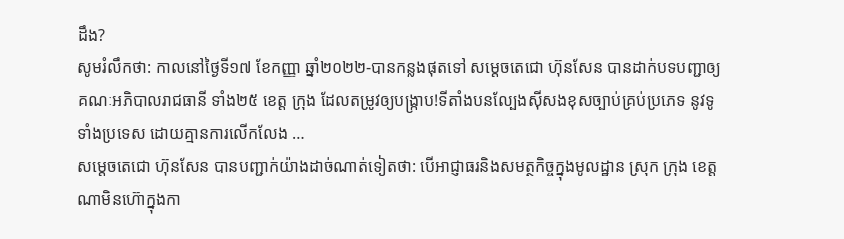ដឹង?
សូមរំលឹកថា: កាលនៅថ្ងៃទី១៧ ខែកញ្ញា ឆ្នាំ២០២២-បានកន្លងផុតទៅ សម្តេចតេជោ ហ៊ុនសែន បានដាក់បទបញ្ជាឲ្យគណៈអភិបាលរាជធានី ទាំង២៥ ខេត្ត ក្រុង ដែលតម្រូវឲ្យបង្រ្កាប!ទីតាំងបនល្បែងស៊ីសងខុសច្បាប់គ្រប់ប្រភេទ នូវទូទាំងប្រទេស ដោយគ្មានការលើកលែង …
សម្តេចតេជោ ហ៊ុនសែន បានបញ្ជាក់យ៉ាងដាច់ណាត់ទៀតថា: បើអាជ្ញាធរនិងសមត្ថកិច្ចក្នុងមូលដ្ឋាន ស្រុក ក្រុង ខេត្ត ណាមិនហ៊ោក្នុងកា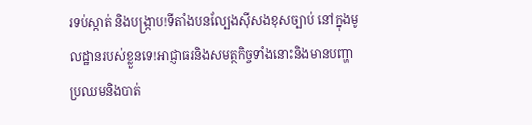រទប់ស្កាត់ និងបង្ក្រាប!ទីតាំងបនល្បែងស៊ីសងខុសច្បាប់ នៅក្នុងមូលដ្ឋានរបស់ខ្លួនទេ!អាជ្ញាធរនិងសមត្ថកិច្ចទាំងនោះនិងមានបញ្ហាប្រឈមនិងបាត់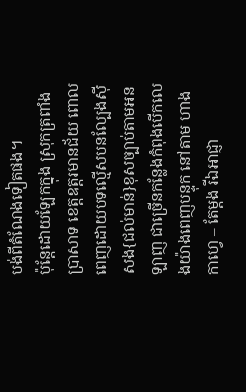បង់ពីតំណែងទៀតផង។
ប៉ុន្តែដោយឡែកក្នុង ស្រុកត្រពាំងប្រាសាទ ខេត្តឧត្តរមានជ័យ ពោលពេញដោយបទល្មើសបនល្បែងសុីសង{ជល់មាន់}ខុសច្បាប់តាមអនឡាញ ជាច្រើនកន្លែងកំពុងបើកលេងយ៉ាងពេញបន្ទុក នៅតាម ហាង កាហ្វេ – តែម្តង រីឯអាជ្ញា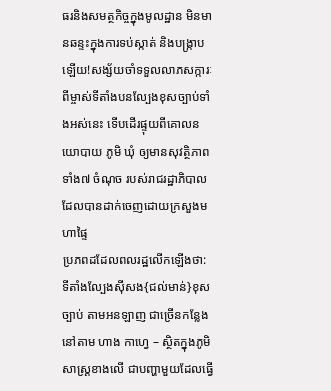ធរនិងសមត្ថកិច្ចក្នុងមូលដ្ឋាន មិនមានឆន្ទះក្នុងការទប់ស្កាត់ និងបង្ក្រាបឡើយ!សង្ស័យចាំទទួលលាភសក្ការៈពីម្ចាស់ទីតាំងបនល្បែងខុសច្បាប់ទាំងអស់នេះ ទើបដើរផ្ទុយពីគោលនយោបាយ ភូមិ ឃុំ ឲ្យមានសុវត្ថិភាព ទាំង៧ ចំណុច របស់រាជរដ្ឋាភិបាល ដែលបានដាក់ចេញដោយក្រសួងមហាផ្ទៃ
ប្រភពដដែលពលរដ្ឋលើកឡើងថា: ទីតាំងល្បែងសុីសង{ជល់មាន់}ខុសច្បាប់ តាមអនឡាញ ជាច្រើនកន្លែងនៅតាម ហាង កាហ្វេ – ស្ថិតក្នុងភូមិសាស្ត្រខាងលើ ជាបញ្ហាមួយដែលធ្វើ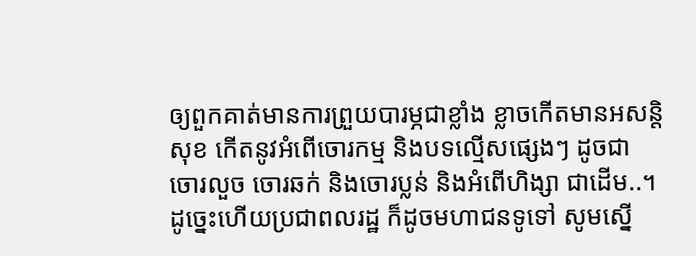ឲ្យពួកគាត់មានការព្រួយបារម្ភជាខ្លាំង ខ្លាចកើតមានអសន្តិសុខ កើតនូវអំពើចោរកម្ម និងបទល្មើសផ្សេងៗ ដូចជា ចោរលួច ចោរឆក់ និងចោរប្លន់ និងអំពើហិង្សា ជាដើម..។
ដូច្នេះហើយប្រជាពលរដ្ឋ ក៏ដូចមហាជនទូទៅ សូមស្នើ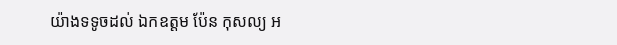យ៉ាងទទូចដល់ ឯកឧត្តម ប៉ែន កុសល្យ អ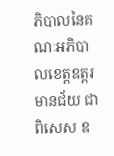ភិបាលនៃគណៈអភិបាលខេត្តឧត្តរមានជ័យ ជាពិសេស ឧ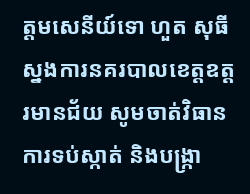ត្តមសេនីយ៍ទោ ហួត សុធី ស្នងការនគរបាលខេត្តឧត្តរមានជ័យ សូមចាត់វិធានការទប់ស្កាត់ និងបង្ក្រា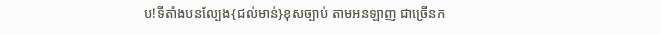ប!ទីតាំងបនល្បែង{ជល់មាន់}ខុសច្បាប់ តាមអនឡាញ ជាច្រើនក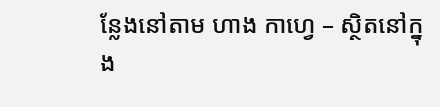ន្លែងនៅតាម ហាង កាហ្វេ – ស្ថិតនៅក្នុង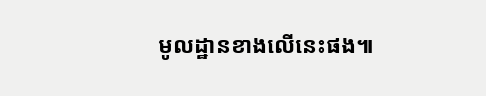មូលដ្ឋានខាងលើនេះផង៕